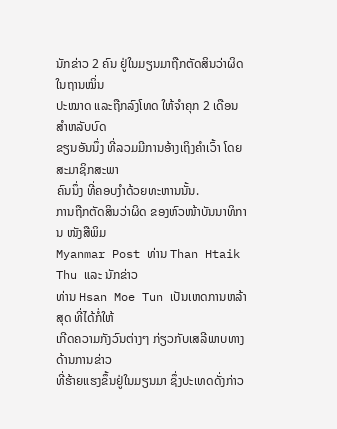ນັກຂ່າວ 2 ຄົນ ຢູ່ໃນມຽນມາຖືກຕັດສິນວ່າຜິດໃນຖານໝິ່ນ
ປະໝາດ ແລະຖືກລົງໂທດ ໃຫ້ຈຳຄຸກ 2 ເດືອນ ສຳຫລັບບົດ
ຂຽນອັນນຶ່ງ ທີ່ລວມມີການອ້າງເຖິງຄຳເວົ້າ ໂດຍສະມາຊິກສະພາ
ຄົນນຶ່ງ ທີ່ຄອບງຳດ້ວຍທະຫານນັ້ນ.
ການຖືກຕັດສິນວ່າຜິດ ຂອງຫົວໜ້າບັນນາທິການ ໜັງສືພິມ
Myanmar Post ທ່ານ Than Htaik Thu ແລະ ນັກຂ່າວ
ທ່ານ Hsan Moe Tun ເປັນເຫດການຫລ້າສຸດ ທີ່ໄດ້ກໍ່ໃຫ້
ເກີດຄວາມກັງວົນຕ່າງໆ ກ່ຽວກັບເສລີພາບທາງດ້ານການຂ່າວ
ທີ່ຮ້າຍແຮງຂຶ້ນຢູ່ໃນມຽນມາ ຊຶ່ງປະເທດດັ່ງກ່າວ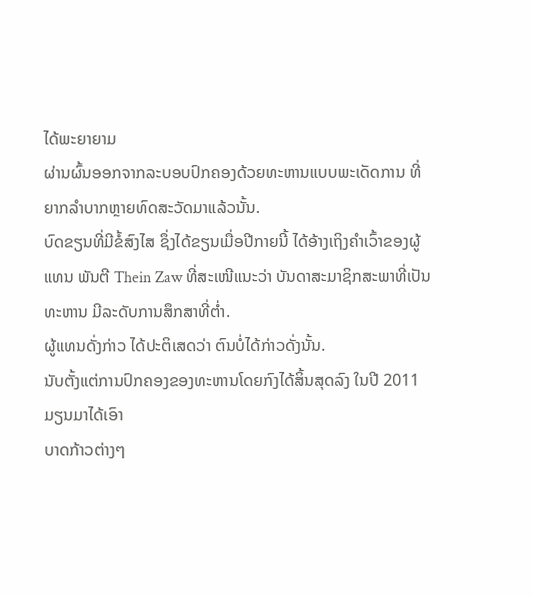ໄດ້ພະຍາຍາມ
ຜ່ານຜົ້ນອອກຈາກລະບອບປົກຄອງດ້ວຍທະຫານແບບພະເດັດການ ທີ່ຍາກລຳບາກຫຼາຍທົດສະວັດມາແລ້ວນັ້ນ.
ບົດຂຽນທີ່ມີຂໍ້ສົງໄສ ຊຶ່ງໄດ້ຂຽນເມື່ອປີກາຍນີ້ ໄດ້ອ້າງເຖິງຄຳເວົ້າຂອງຜູ້ແທນ ພັນຕີ Thein Zaw ທີ່ສະເໜີແນະວ່າ ບັນດາສະມາຊິກສະພາທີ່ເປັນທະຫານ ມີລະດັບການສຶກສາທີ່ຕ່ຳ.
ຜູ້ແທນດັ່ງກ່າວ ໄດ້ປະຕິເສດວ່າ ຕົນບໍ່ໄດ້ກ່າວດັ່ງນັ້ນ.
ນັບຕັ້ງແຕ່ການປົກຄອງຂອງທະຫານໂດຍກົງໄດ້ສິ້ນສຸດລົງ ໃນປີ 2011 ມຽນມາໄດ້ເອົາ
ບາດກ້າວຕ່າງໆ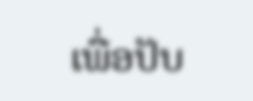ເພື່ອປັບ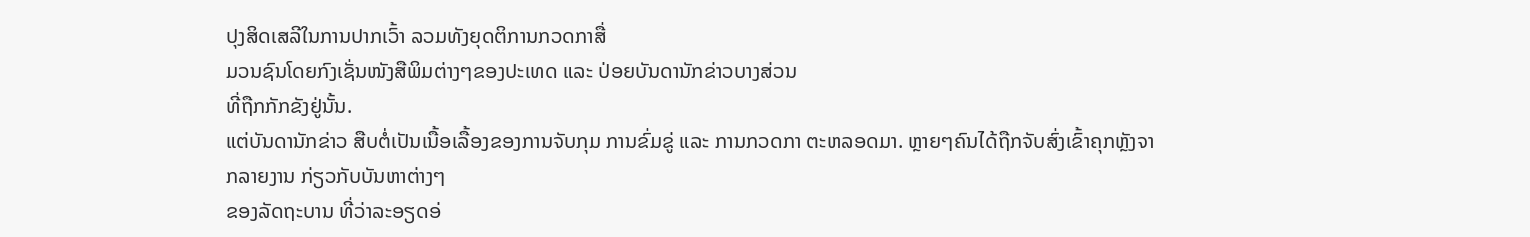ປຸງສິດເສລີໃນການປາກເວົ້າ ລວມທັງຍຸດຕິການກວດກາສື່
ມວນຊົນໂດຍກົງເຊັ່ນໜັງສືພິມຕ່າງໆຂອງປະເທດ ແລະ ປ່ອຍບັນດານັກຂ່າວບາງສ່ວນ
ທີ່ຖືກກັກຂັງຢູ່ນັ້ນ.
ແຕ່ບັນດານັກຂ່າວ ສືບຕໍ່ເປັນເນື້ອເລື້ອງຂອງການຈັບກຸມ ການຂົ່ມຂູ່ ແລະ ການກວດກາ ຕະຫລອດມາ. ຫຼາຍໆຄົນໄດ້ຖືກຈັບສົ່ງເຂົ້າຄຸກຫຼັງຈາກລາຍງານ ກ່ຽວກັບບັນຫາຕ່າງໆ
ຂອງລັດຖະບານ ທີ່ວ່າລະອຽດອ່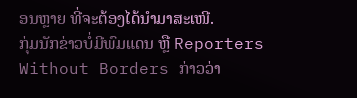ອນຫຼາຍ ທີ່ຈະຕ້ອງໄດ້ນຳມາສະເໜີ.
ກຸ່ມນັກຂ່າວບໍ່ມີພົມແດນ ຫຼື Reporters Without Borders ກ່າວວ່າ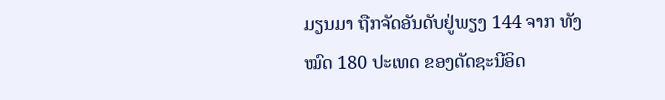ມຽນມາ ຖືກຈັດອັນດັບຢູ່ພຽງ 144 ຈາກ ທັງໝົດ 180 ປະເທດ ຂອງດັດຊະນີອິດ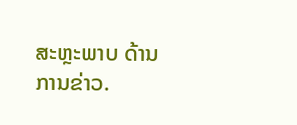ສະຫຼະພາບ ດ້ານການຂ່າວ.